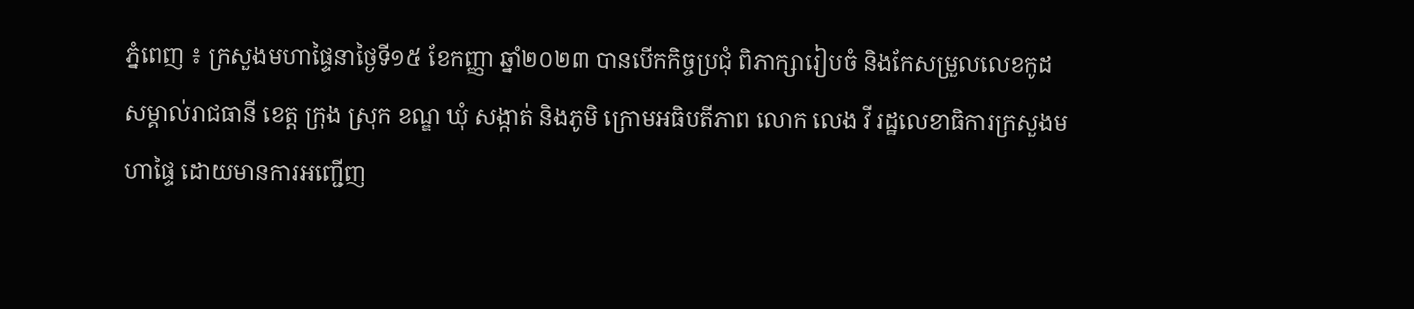ភ្នំពេញ ៖ ក្រសួងមហាផ្ទៃនាថ្ងៃទី១៥ ខែកញ្ញា ឆ្នាំ២០២៣ បានបើកកិច្ចប្រជុំ ពិភាក្សារៀបចំ និងកែសម្រួលលេខកូដ សម្គាល់រាជធានី ខេត្ត ក្រុង ស្រុក ខណ្ឌ ឃុំ សង្កាត់ និងភូមិ ក្រោមអធិបតីភាព លោក លេង វី រដ្ឋលេខាធិការក្រសួងមហាផ្ទៃ ដោយមានការអញ្ជើញ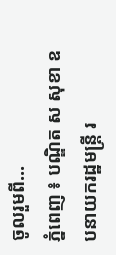ចូលរួមពី...
ភ្នំពេញ ៖ បណ្ឌិត ស សុខា ឧបនាយករដ្ឋមន្ដ្រី រ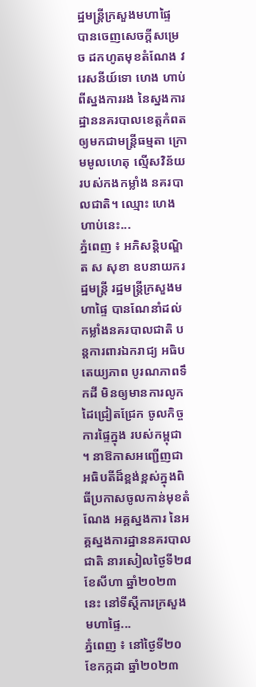ដ្ឋមន្ដ្រីក្រសួងមហាផ្ទៃ បានចេញសេចក្ដីសម្រេច ដកហូតមុខតំណែង វរេសនីយ៍ទោ ហេង ហាប់ ពីស្នងការរង នៃស្នងការដ្ឋាននគរបាលខេត្តកំពត ឲ្យមកជាមន្ដ្រីធម្មតា ក្រោមមូលហេតុ ល្មើសវិន័យ របស់កងកម្លាំង នគរបាលជាតិ។ ឈ្មោះ ហេង ហាប់នេះ...
ភ្នំពេញ ៖ អភិសន្ដិបណ្ឌិត ស សុខា ឧបនាយករដ្ឋមន្រ្តី រដ្ឋមន្រ្តីក្រសួងមហាផ្ទៃ បានណែនាំដល់កម្លាំងនគរបាលជាតិ បន្ដការពារឯករាជ្យ អធិបតេយ្យភាព បូរណភាពទឹកដី មិនឲ្យមានការលូកដៃជ្រៀតជ្រែក ចូលកិច្ចការផ្ទៃក្នុង របស់កម្ពុជា ។ នាឱកាសអញ្ជើញជាអធិបតីដ៏ខ្ពង់ខ្ពស់ក្នុងពិធីប្រកាសចូលកាន់មុខតំណែង អគ្គស្នងការ នៃអគ្គស្នងការដ្ឋាននគរបាលជាតិ នារសៀលថ្ងៃទី២៨ ខែសីហា ឆ្នាំ២០២៣នេះ នៅទីស្ដីការក្រសួងមហាផ្ទៃ...
ភ្នំពេញ ៖ នៅថ្ងៃទី២០ ខែកក្កដា ឆ្នាំ២០២៣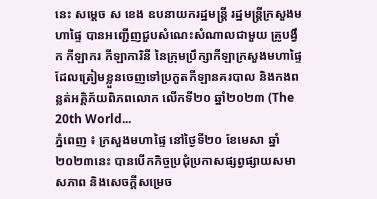នេះ សម្ដេច ស ខេង ឧបនាយករដ្ឋមន្រ្តី រដ្ឋមន្រ្តីក្រសួងមហាផ្ទៃ បានអញ្ជើញជួបសំណេះសំណាលជាមួយ គ្រូបង្វឹក កីឡាករ កីឡាការិនី នៃក្រុមប្រឹក្សាកីឡាក្រសួងមហាផ្ទៃ ដែលត្រៀមខ្លួនចេញទៅប្រកួតកីឡានគរបាល និងកងពន្លត់អគ្គិភ័យពិភពលោក លើកទី២០ ឆ្នាំ២០២៣ (The 20th World...
ភ្នំពេញ ៖ ក្រសួងមហាផ្ទៃ នៅថ្ងៃទី២០ ខែមេសា ឆ្នាំ២០២៣នេះ បានបើកកិច្ចប្រជុំប្រកាសផ្សព្វផ្សាយសមាសភាព និងសេចក្តីសម្រេច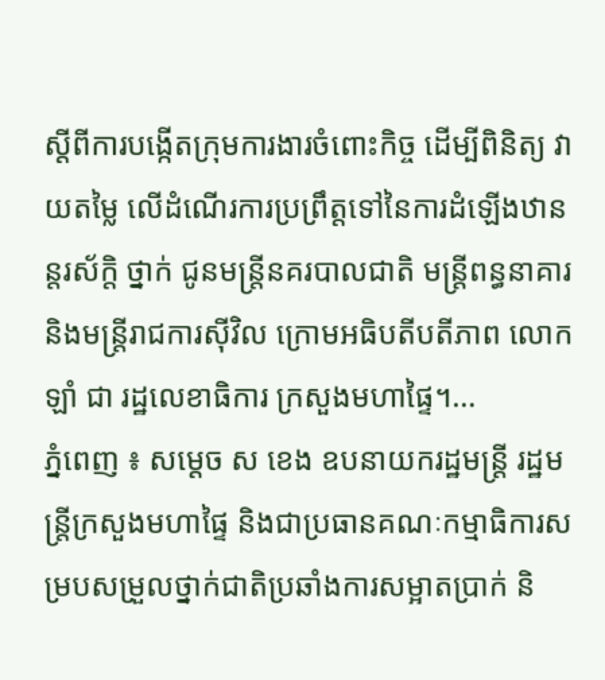ស្តីពីការបង្កើតក្រុមការងារចំពោះកិច្ច ដើម្បីពិនិត្យ វាយតម្លៃ លើដំណើរការប្រព្រឹត្តទៅនៃការដំឡើងឋានន្តរស័ក្តិ ថ្នាក់ ជូនមន្ត្រីនគរបាលជាតិ មន្ត្រីពន្ធនាគារ និងមន្ត្រីរាជការស៊ីវិល ក្រោមអធិបតីបតីភាព លោក ឡាំ ជា រដ្ឋលេខាធិការ ក្រសួងមហាផ្ទៃ។...
ភ្នំពេញ ៖ សម្ដេច ស ខេង ឧបនាយករដ្ឋមន្រ្តី រដ្ឋមន្រ្តីក្រសួងមហាផ្ទៃ និងជាប្រធានគណៈកម្មាធិការសម្របសម្រួលថ្នាក់ជាតិប្រឆាំងការសម្អាតប្រាក់ និ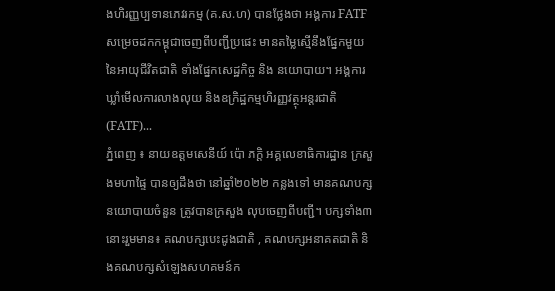ងហិរញ្ញប្បទានភេវរកម្ម (គ.ស.ហ) បានថ្លែងថា អង្គការ FATF សម្រេចដកកម្ពុជាចេញពីបញ្ជីប្រផេះ មានតម្លៃស្មើនឹងផ្នែកមួយ នៃអាយុជីវិតជាតិ ទាំងផ្នែកសេដ្ឋកិច្ច និង នយោបាយ។ អង្គការឃ្លាំមើលការលាងលុយ និងឧក្រិដ្ឋកម្មហិរញ្ញវត្ថុអន្តរជាតិ (FATF)...
ភ្នំពេញ ៖ នាយឧត្តមសេនីយ៍ ប៉ោ ភក្តិ អគ្គលេខាធិការដ្ឋាន ក្រសួងមហាផ្ទៃ បានឲ្យដឹងថា នៅឆ្នាំ២០២២ កន្លងទៅ មានគណបក្សនយោបាយចំនួន ត្រូវបានក្រសួង លុបចេញពីបញ្ជី។ បក្សទាំង៣នោះរួមមាន៖ គណបក្សបេះដូងជាតិ , គណបក្សអនាគតជាតិ និងគណបក្សសំឡេងសហគមន៍ក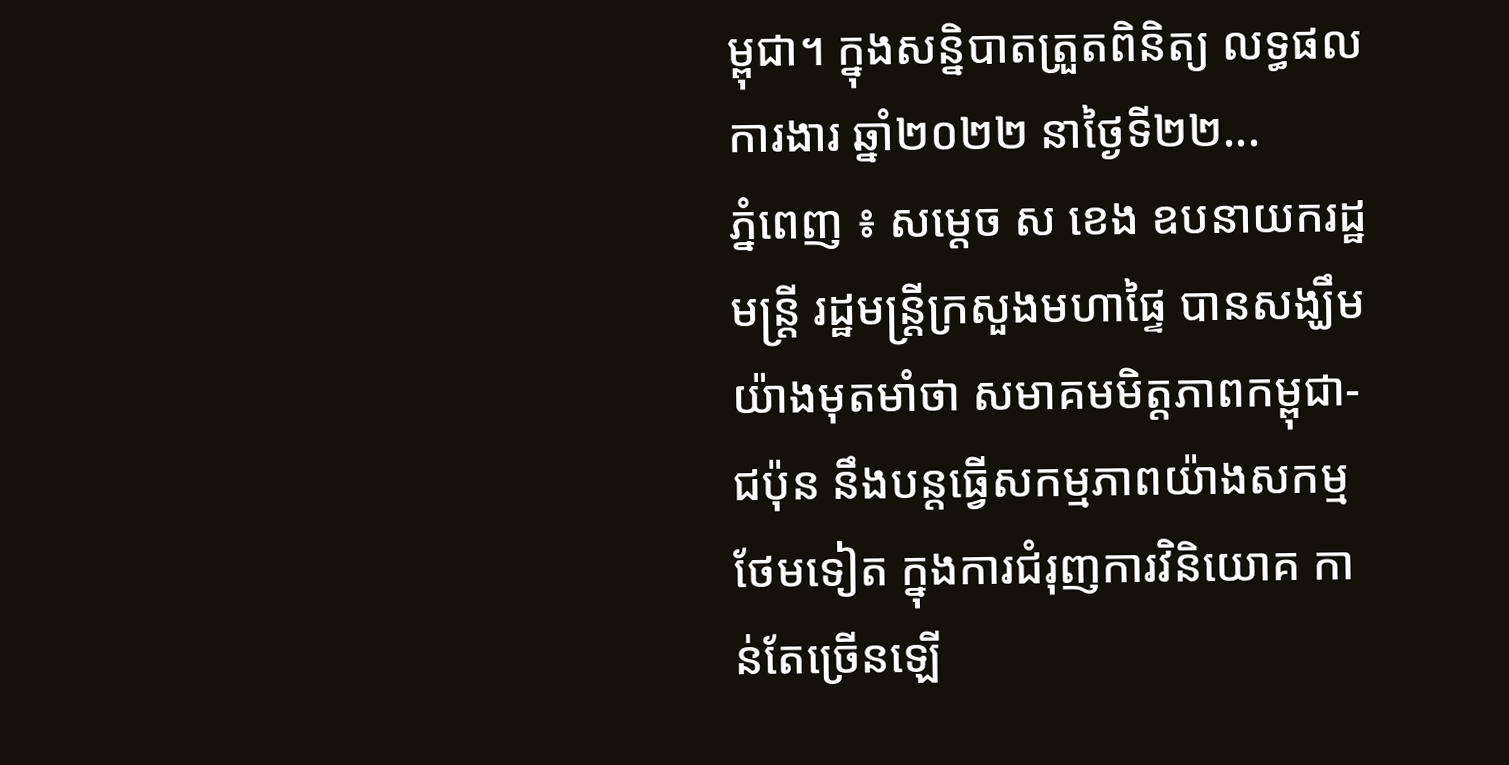ម្ពុជា។ ក្នុងសន្និបាតត្រួតពិនិត្យ លទ្ធផលការងារ ឆ្នាំ២០២២ នាថ្ងៃទី២២...
ភ្នំពេញ ៖ សម្ដេច ស ខេង ឧបនាយករដ្ឋមន្ដ្រី រដ្ឋមន្ដ្រីក្រសួងមហាផ្ទៃ បានសង្ឃឹមយ៉ាងមុតមាំថា សមាគមមិត្តភាពកម្ពុជា-ជប៉ុន នឹងបន្តធ្វើសកម្មភាពយ៉ាងសកម្មថែមទៀត ក្នុងការជំរុញការវិនិយោគ កាន់តែច្រើនឡើ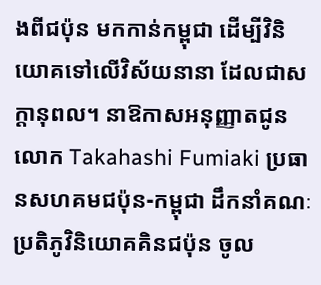ងពីជប៉ុន មកកាន់កម្ពុជា ដើម្បីវិនិយោគទៅលើវិស័យនានា ដែលជាសក្ដានុពល។ នាឱកាសអនុញ្ញាតជូនលោក Takahashi Fumiaki ប្រធានសហគមជប៉ុន-កម្ពុជា ដឹកនាំគណៈប្រតិភូវិនិយោគគិនជប៉ុន ចូល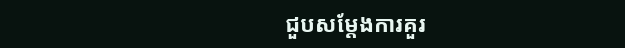ជួបសម្តែងការគួរ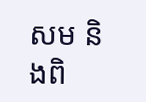សម និងពិ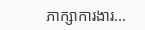ភាក្សាការងារ...